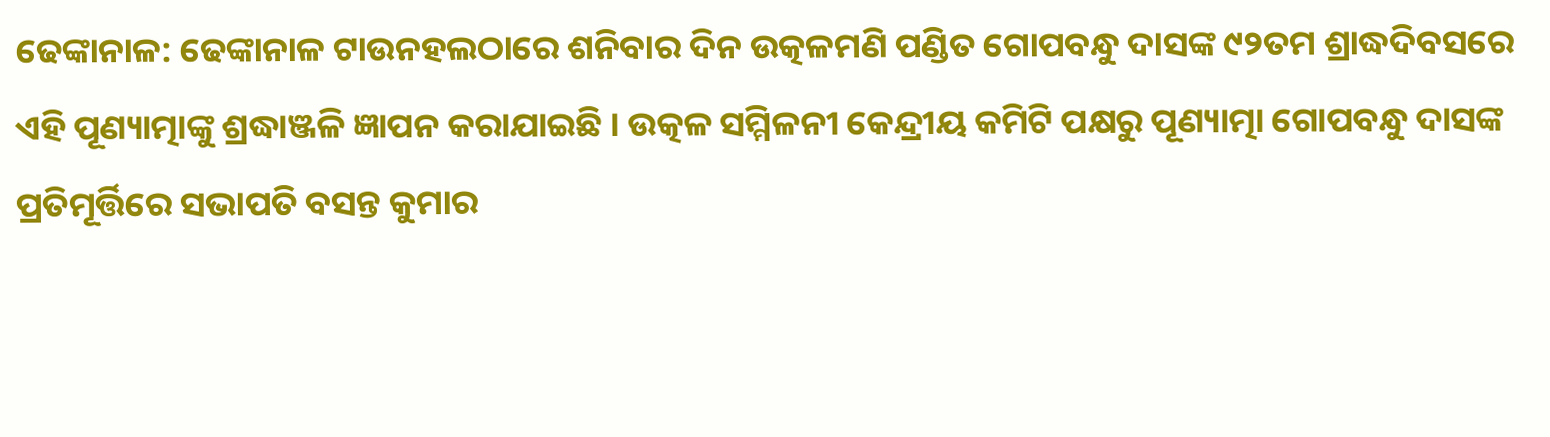ଢେଙ୍କାନାଳ: ଢେଙ୍କାନାଳ ଟାଉନହଲଠାରେ ଶନିବାର ଦିନ ଉତ୍କଳମଣି ପଣ୍ଡିତ ଗୋପବନ୍ଧୁ ଦାସଙ୍କ ୯୨ତମ ଶ୍ରାଦ୍ଧଦିବସରେ ଏହି ପୂଣ୍ୟାତ୍ମାଙ୍କୁ ଶ୍ରଦ୍ଧାଞ୍ଜଳି ଜ୍ଞାପନ କରାଯାଇଛି । ଉତ୍କଳ ସମ୍ମିଳନୀ କେନ୍ଦ୍ରୀୟ କମିଟି ପକ୍ଷରୁ ପୂଣ୍ୟାତ୍ମା ଗୋପବନ୍ଧୁ ଦାସଙ୍କ ପ୍ରତିମୂର୍ତ୍ତିରେ ସଭାପତି ବସନ୍ତ କୁମାର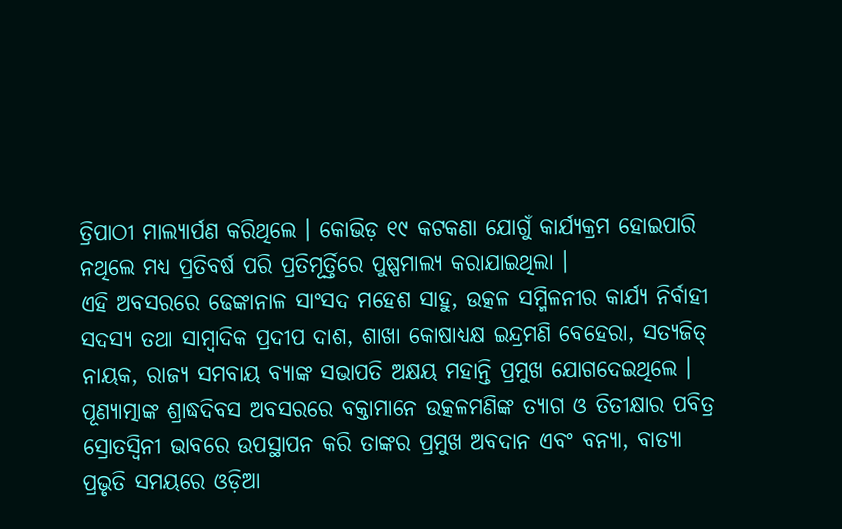ତ୍ରିପାଠୀ ମାଲ୍ୟାର୍ପଣ କରିଥିଲେ । କୋଭିଡ଼ ୧୯ କଟକଣା ଯୋଗୁଁ କାର୍ଯ୍ୟକ୍ରମ ହୋଇପାରି ନଥିଲେ ମଧ୍ୟ ପ୍ରତିବର୍ଷ ପରି ପ୍ରତିମୂର୍ତ୍ତିରେ ପୁଷ୍ପମାଲ୍ୟ କରାଯାଇଥିଲା ।
ଏହି ଅବସରରେ ଢେଙ୍କାନାଳ ସାଂସଦ ମହେଶ ସାହୁ, ଉତ୍କଳ ସମ୍ମିଳନୀର କାର୍ଯ୍ୟ ନିର୍ବାହୀ ସଦସ୍ୟ ତଥା ସାମ୍ବାଦିକ ପ୍ରଦୀପ ଦାଶ, ଶାଖା କୋଷାଧ୍ୟକ୍ଷ ଇନ୍ଦ୍ରମଣି ବେହେରା, ସତ୍ୟଜିତ୍ ନାୟକ, ରାଜ୍ୟ ସମବାୟ ବ୍ୟାଙ୍କ ସଭାପତି ଅକ୍ଷୟ ମହାନ୍ତି ପ୍ରମୁଖ ଯୋଗଦେଇଥିଲେ ।
ପୂଣ୍ୟାତ୍ମାଙ୍କ ଶ୍ରାଦ୍ଧଦିବସ ଅବସରରେ ବକ୍ତାମାନେ ଉତ୍କଳମଣିଙ୍କ ତ୍ୟାଗ ଓ ତିତୀକ୍ଷାର ପବିତ୍ର ସ୍ରୋତସ୍ୱିନୀ ଭାବରେ ଉପସ୍ଥାପନ କରି ତାଙ୍କର ପ୍ରମୁଖ ଅବଦାନ ଏବଂ ବନ୍ୟା, ବାତ୍ୟା ପ୍ରଭୃତି ସମୟରେ ଓଡ଼ିଆ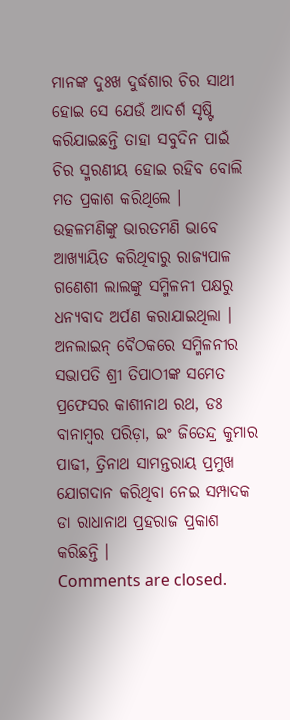ମାନଙ୍କ ଦୁଃଖ ଦୁର୍ଦ୍ଧଶାର ଚିର ସାଥୀ ହୋଇ ସେ ଯେଉଁ ଆଦର୍ଶ ସୃଷ୍ଟି କରିଯାଇଛନ୍ତି ତାହା ସବୁଦିନ ପାଇଁ ଚିର ସ୍ମରଣୀୟ ହୋଇ ରହିବ ବୋଲି ମତ ପ୍ରକାଶ କରିଥିଲେ ।
ଉତ୍କଳମଣିଙ୍କୁ ଭାରତମଣି ଭାବେ ଆଖ୍ୟାୟିତ କରିଥିବାରୁ ରାଜ୍ୟପାଳ ଗଣେଶୀ ଲାଲଙ୍କୁ ସମ୍ମିଳନୀ ପକ୍ଷରୁ ଧନ୍ୟବାଦ ଅର୍ପଣ କରାଯାଇଥିଲା ।
ଅନଲାଇନ୍ ବୈଠକରେ ସମ୍ମିଳନୀର ସଭାପତି ଶ୍ରୀ ତିପାଠୀଙ୍କ ସମେତ ପ୍ରଫେସର କାଶୀନାଥ ରଥ, ଡଃ ବାନାମ୍ବର ପରିଡ଼ା, ଇଂ ଜିତେନ୍ଦ୍ର କୁମାର ପାଢୀ, ତ୍ରିନାଥ ସାମନ୍ତରାୟ ପ୍ରମୁଖ ଯୋଗଦାନ କରିଥିବା ନେଇ ସମ୍ପାଦକ ଡା ରାଧାନାଥ ପ୍ରହରାଜ ପ୍ରକାଶ କରିଛନ୍ତି ।
Comments are closed.